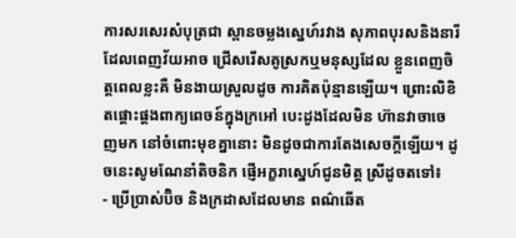ការសរសេរសំបុត្រជា ស្ពានចម្លងស្នេហ៍រវាង សុភាពបុរសនិងនារី ដែលពេញវ័យអាច ជ្រើសរើសគូស្រកឬមនុស្សដែល ខ្លួនពេញចិត្តពេលខ្លះគឺ មិនងាយស្រួលដូច ការគិតប៉ុន្មានឡើយ។ ព្រោះលិខិតផ្តោះផ្តងពាក្យពេចន៍ក្នុងក្រអៅ បេះដូងដែលមិន ហ៊ានវាចាចេញមក នៅចំពោះមុខគ្នានោះ មិនដូចជាការតែងសេចក្តីឡើយ។ ដូចនេះសូមណែនាំតិចនិក ផ្ញើអក្ខរាស្នេហ៍ជូនមិត្ត ស្រីដូចតទៅ៖
- ប្រើប្រាស់ប៊ិច និងក្រដាសដែលមាន ពណ៌ឆើត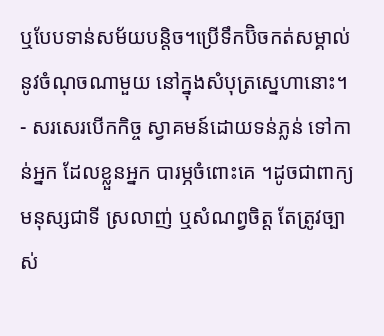ឬបែបទាន់សម័យបន្តិច។ប្រើទឹកប៊ិចកត់សម្គាល់នូវចំណុចណាមួយ នៅក្នុងសំបុត្រស្នេហានោះ។
- សរសេរបើកកិច្ច ស្វាគមន៍ដោយទន់ភ្លន់ ទៅកាន់អ្នក ដែលខ្លួនអ្នក បារម្ភចំពោះគេ ។ដូចជាពាក្យមនុស្សជាទី ស្រលាញ់ ឬសំណព្វចិត្ត តែត្រូវច្បាស់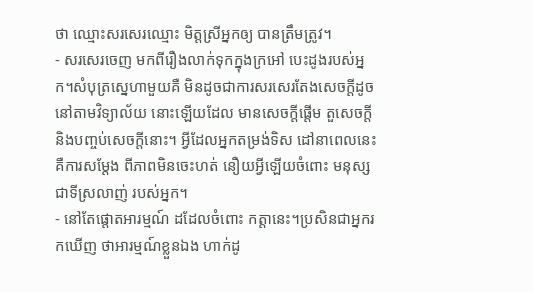ថា ឈ្មោះសរសេរឈ្មោះ មិត្តស្រីអ្នកឲ្យ បានត្រឹមត្រូវ។
- សរសេរចេញ មកពីរឿងលាក់ទុកក្នុងក្រអៅ បេះដូងរបស់អ្នក។សំបុត្រស្នេហាមួយគឺ មិនដូចជាការសរសេរតែងសេចក្តីដូច នៅតាមវិទ្យាល័យ នោះឡើយដែល មានសេចក្តីផ្តើម តួសេចក្តីនិងបញ្ចប់សេចក្តីនោះ។ អ្វីដែលអ្នកតម្រង់ទិស ដៅនាពេលនេះ គឺការសម្តែង ពីភាពមិនចេះហត់ នឿយអ្វីឡើយចំពោះ មនុស្សជាទីស្រលាញ់ របស់អ្នក។
- នៅតែផ្តោតអារម្មណ៍ ដដែលចំពោះ កត្តានេះ។ប្រសិនជាអ្នករកឃើញ ថាអារម្មណ៍ខ្លួនឯង ហាក់ដូ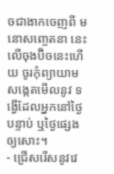ចជាងាកចេញពី មនោសញ្ចេតនា នេះលើចុងប៊ិចនេះហើយ ចូរកុំព្យាយាម សង្កេតមើលនូវ ទង្វើដែលអ្នកនៅថ្ងៃបន្ទាប់ ឬថ្ងៃផ្សេងឲ្យសោះ។
- ជ្រើសរើសនូវវេ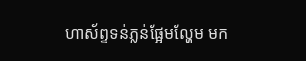ហាស័ព្ទទន់ភ្លន់ផ្អែមល្ហែម មក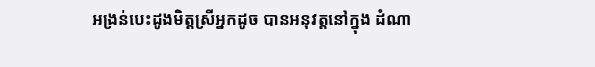អង្រន់បេះដូងមិត្តស្រីអ្នកដូច បានអនុវត្តនៅក្នុង ដំណា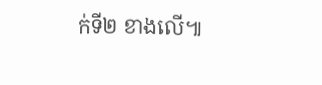ក់ទី២ ខាងលើ៕